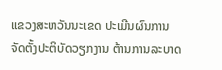ແຂວງສະຫວັນນະເຂດ ປະເມີນຜົນການຈັດຕັ້ງປະຕິບັດວຽກງານ ຕ້ານການລະບາດ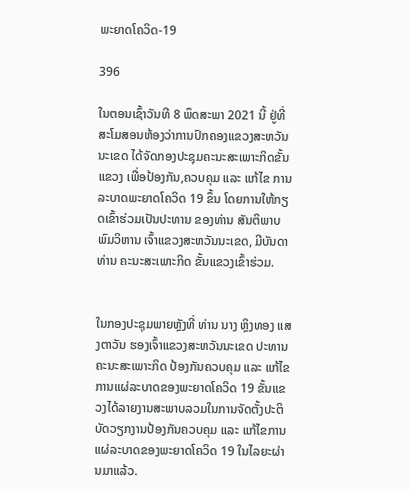ພະຍາດໂຄວິດ-19

396

ໃນຕອນເຊົ້າວັນທີ 8 ພຶດສະພາ 2021 ນີ້ ຢູ່ທີ່ສະໂມສອນຫ້ອງວ່າການປົກຄອງແຂວງສະຫວັນນະເຂດ ໄດ້ຈັດກອງປະຊຸມຄະນະສະເພາະກິດຂັ້ນແຂວງ ເພື່ອປ້ອງກັນ,ຄວບຄຸມ ແລະ ແກ້ໄຂ ການລະບາດພະຍາດໂຄວິດ 19 ຂຶ້ນ ໂດຍການໃຫ້ກຽດເຂົ້າຮ່ວມເປັນປະທານ ຂອງທ່ານ ສັນຕິພາບ ພົມວິຫານ ເຈົ້າແຂວງສະຫວັນນະເຂດ, ມີບັນດາທ່ານ ຄະນະສະເພາະກິດ ຂັ້ນແຂວງເຂົ້າຮ່ວມ.


ໃນກອງປະຊຸມພາຍຫຼັງທີ່ ທ່ານ ນາງ ຫຼິງທອງ ແສງຕາວັນ ຮອງເຈົ້າແຂວງສະຫວັນນະເຂດ ປະທານຄະນະສະເພາະກິດ ປ້ອງກັນຄວບຄຸມ ແລະ ແກ້ໄຂການແຜ່ລະບາດຂອງພະຍາດໂຄວິດ 19 ຂັ້ນແຂວງໄດ້ລາຍງານສະພາບລວມໃນການຈັດຕັ້ງປະຕິບັດວຽກງານປ້ອງກັນຄວບຄຸມ ແລະ ແກ້ໄຂການແຜ່ລະບາດຂອງພະຍາດໂຄວິດ 19 ໃນໄລຍະຜ່ານມາແລ້ວ.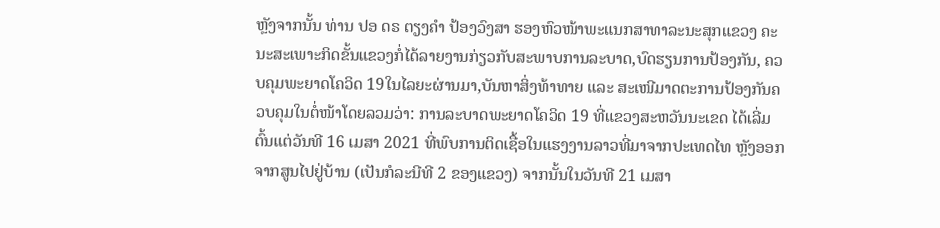ຫຼັງຈາກນັ້ນ ທ່ານ ປອ ດຣ ຕຽງຄໍາ ປ້ອງວົງສາ ຮອງຫົວໜ້າພະແນກສາທາລະນະສຸກແຂວງ ຄະນະສະເພາະກິດຂັ້ນແຂວງກໍ່ໄດ້ລາຍງານກ່ຽວກັບສະພາບການລະບາດ,ບົດຮຽນການປ້ອງກັນ, ຄວບຄຸມພະຍາດໂຄວິດ 19ໃນໄລຍະຜ່ານມາ,ບັນຫາສິ່ງທ້າທາຍ ແລະ ສະເໜີມາດຕະການປ້ອງກັນຄວບຄຸມໃນຕໍ່ໜ້າໂດຍລວມວ່າ: ການລະບາດພະຍາດໂຄວິດ 19 ທີ່ແຂວງສະຫວັນນະເຂດ ໄດ້ເລີ່ມຕົ້ນແຕ່ວັນທີ 16 ເມສາ 2021 ທີ່ພົບການຕິດເຊື້ອໃນແຮງງານລາວທີ່ມາຈາກປະເທດໄທ ຫຼັງອອກຈາກສູນໄປຢູ່ບ້ານ (ເປັນກໍລະນີທີ 2 ຂອງແຂວງ) ຈາກນັ້ນໃນວັນທີ 21 ເມສາ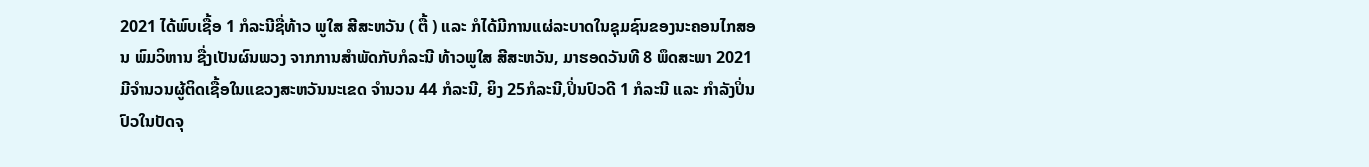2021 ໄດ້ພົບເຊື້ອ 1 ກໍລະນີຊື່ທ້າວ ພູໃສ ສີສະຫວັນ ( ຕື້ ) ແລະ ກໍໄດ້ມີການແຜ່ລະບາດໃນຊຸມຊົນຂອງນະຄອນໄກສອນ ພົມວິຫານ ຊື່ງເປັນຜົນພວງ ຈາກການສໍາພັດກັບກໍລະນີ ທ້າວພູໃສ ສີສະຫວັນ, ມາຮອດວັນທີ 8 ພຶດສະພາ 2021 ມີຈໍານວນຜູ້ຕິດເຊື້ອໃນແຂວງສະຫວັນນະເຂດ ຈໍານວນ 44 ກໍລະນີ, ຍິງ 25ກໍລະນີ,ປິ່ນປົວດີ 1 ກໍລະນີ ແລະ ກໍາລັງປິ່ນປົວໃນປັດຈຸ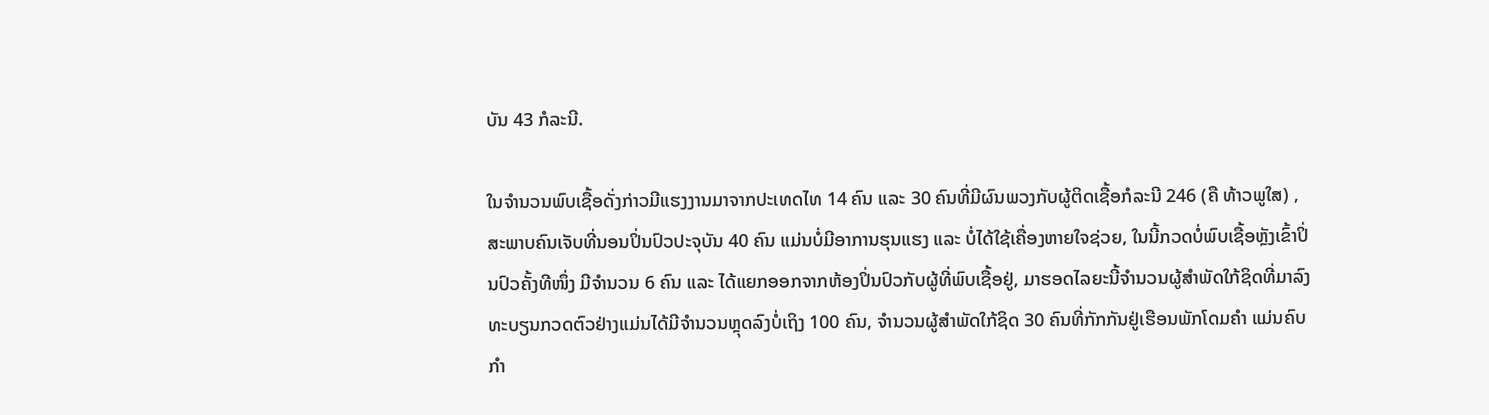ບັນ 43 ກໍລະນີ.

ໃນຈໍານວນພົບເຊື້ອດັ່ງກ່າວມີແຮງງານມາຈາກປະເທດໄທ 14 ຄົນ ແລະ 30 ຄົນທີ່ມີຜົນພວງກັບຜູ້ຕິດເຊື້ອກໍລະນີ 246 (ຄື ທ້າວພູໃສ) , ສະພາບຄົນເຈັບທີ່ນອນປິ່ນປົວປະຈຸບັນ 40 ຄົນ ແມ່ນບໍ່ມີອາການຮຸນແຮງ ແລະ ບໍ່ໄດ້ໃຊ້ເຄື່ອງຫາຍໃຈຊ່ວຍ, ໃນນີ້ກວດບໍ່ພົບເຊື້ອຫຼັງເຂົ້າປິ່ນປົວຄັ້ງທີໜຶ່ງ ມີຈໍານວນ 6 ຄົນ ແລະ ໄດ້ແຍກອອກຈາກຫ້ອງປິ່ນປົວກັບຜູ້ທີ່ພົບເຊື້ອຢູ່, ມາຮອດໄລຍະນີ້ຈໍານວນຜູ້ສໍາພັດໃກ້ຊິດທີ່ມາລົງທະບຽນກວດຕົວຢ່າງແມ່ນໄດ້ມີຈໍານວນຫຼຸດລົງບໍ່ເຖິງ 100 ຄົນ, ຈໍານວນຜູ້ສໍາພັດໃກ້ຊິດ 30 ຄົນທີ່ກັກກັນຢູ່ເຮືອນພັກໂດມຄໍາ ແມ່ນຄົບກໍາ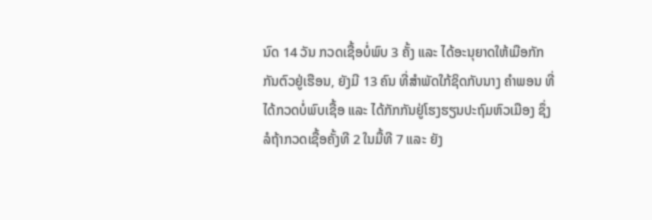ນົດ 14 ວັນ ກວດເຊື້ອບໍ່ພົບ 3 ຄັ້ງ ແລະ ໄດ້ອະນຸຍາດໃຫ້ເມືອກັກກັນຕົວຢູ່ເຮືອນ, ຍັງມີ 13 ຄົນ ທີ່ສໍາພັດໃກ້ຊິດກັບນາງ ຄໍາພອນ ທີ່ໄດ້ກວດບໍ່ພົບເຊື້ອ ແລະ ໄດ້ກັກກັນຢູ່ໂຮງຮຽນປະຖົມຫົວເມືອງ ຊຶ່ງລໍຖ້າກວດເຊື້ອຄັ້ງທີ 2 ໃນມື້ທີ 7 ແລະ ຍັງ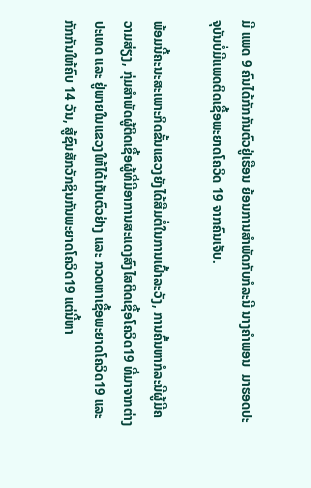ມີ ແພດ 9 ຄົນໄດ້ກັກກັນຕົວຢູ່ເຮືອນ ຍ້ອນການສໍາພັດກັບກໍລະນີ ນາງຄໍາພອນ  ມາຮອດປະຈຸບັນບໍ່ມີແພດຕິດເຊື້ອພະຍາດໂຄວິດ 19 ຈາກຄົນເຈັບ.

ພ້ອມນີ້ຄະນະສະເພາະກິດຂັ້ນແຂວງຍັງໄດ້ສືມຕໍ່ໃນການເຝົ້າລະວັງ, ການຄົ້ນຫາກໍລະນີຜູ້ມີຄວາມສ່ຽງ, ກຸ່ມສໍາພັດຜູ້ຕິດເຊື້ອຜູ້ທີ່ມີອາການສະແດງສົງໄສຕິດເຊື້ອໂຄວິດ19 ທີ່ມາຈາກຕ່າງປະເທດ ແລະ ຢູ່ພາຍໃນແຂວງໃຫ້ໄດ້ເກັບຕົວຢ່າງ ແລະ ກວດຫາເຊື້ອພະຍາດໂຄວິດ19 ແລະ ກັກກັນໃຫ້ຄົບ 14 ວັນ, ສູ້ຊົນສັກວັກຊິນກັນພະຍາດໂຄວິດ19 ແຕ່ນີ້ຫາ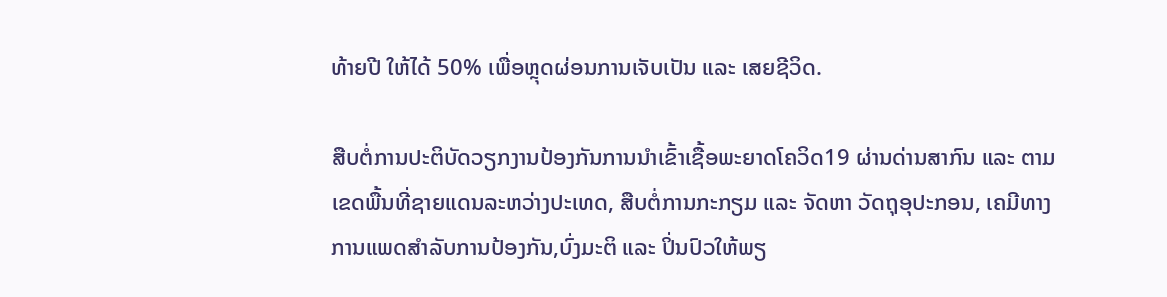ທ້າຍປີ ໃຫ້ໄດ້ 50% ເພື່ອຫຼຸດຜ່ອນການເຈັບເປັນ ແລະ ເສຍຊີວິດ.

ສືບຕໍ່ການປະຕິບັດວຽກງານປ້ອງກັນການນໍາເຂົ້າເຊື້ອພະຍາດໂຄວິດ19 ຜ່ານດ່ານສາກົນ ແລະ ຕາມເຂດພື້ນທີ່ຊາຍແດນລະຫວ່າງປະເທດ, ສືບຕໍ່ການກະກຽມ ແລະ ຈັດຫາ ວັດຖຸອຸປະກອນ, ເຄມີທາງການແພດສໍາລັບການປ້ອງກັນ,ບົ່ງມະຕິ ແລະ ປິ່ນປົວໃຫ້ພຽ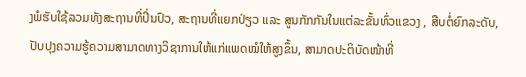ງພໍຮັບໃຊ້ລວມທັງສະຖານທີ່ປິ່ນປົວ, ສະຖານທີ່ແຍກປ່ຽວ ແລະ ສູນກັກກັນໃນແຕ່ລະຂັ້ນທົ່ວແຂວງ , ສືບຕໍ່ຍົກລະດັບ, ປັບປຸງຄວາມຮູ້ຄວາມສາມາດທາງວິຊາການໃຫ້ແກ່ແພດໝໍໃຫ້ສູງຂຶ້ນ, ສາມາດປະຕິບັດໜ້າທີ່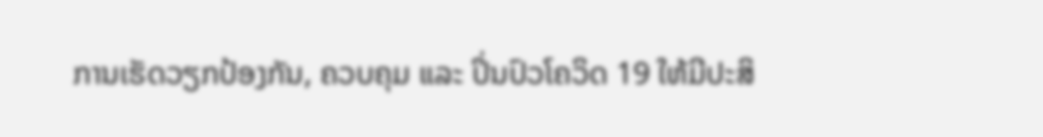ການເຮັດວຽກປ້ອງກັນ, ຄວບຄຸມ ແລະ ປິ່ນປົວໂຄວິດ 19 ໃຫ້ມີປະສິ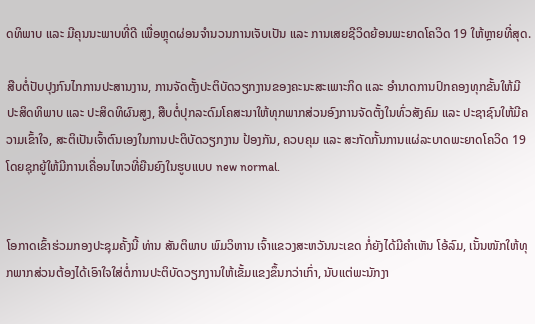ດທິພາບ ແລະ ມີຄຸນນະພາບທີ່ດີ ເພື່ອຫຼຸດຜ່ອນຈໍານວນການເຈັບເປັນ ແລະ ການເສຍຊີວິດຍ້ອນພະຍາດໂຄວິດ 19 ໃຫ້ຫຼາຍທີ່ສຸດ.

ສືບຕໍ່ປັບປຸງກົນໄກການປະສານງານ, ການຈັດຕັ້ງປະຕິບັດວຽກງານຂອງຄະນະສະເພາະກິດ ແລະ ອໍານາດການປົກຄອງທຸກຂັ້ນໃຫ້ມີປະສິດທິພາບ ແລະ ປະສິດທິຜົນສູງ, ສືບຕໍ່ປຸກລະດົມໂຄສະນາໃຫ້ທຸກພາກສ່ວນອົງການຈັດຕັ້ງໃນທົ່ວສັງຄົມ ແລະ ປະຊາຊົນໃຫ້ມີຄວາມເຂົ້າໃຈ, ສະຕິເປັນເຈົ້າຕົນເອງໃນການປະຕິບັດວຽກງານ ປ້ອງກັນ, ຄວບຄຸມ ແລະ ສະກັດກັ້ນການແຜ່ລະບາດພະຍາດໂຄວິດ 19 ໂດຍຊຸກຍູ້ໃຫ້ມີການເຄື່ອນໄຫວທີ່ຍືນຍົງໃນຮູບແບບ new normal.


ໂອກາດເຂົ້າຮ່ວມກອງປະຊຸມຄັ້ງນີ້ ທ່ານ ສັນຕິພາບ ພົມວິຫານ ເຈົ້າແຂວງສະຫວັນນະເຂດ ກໍ່ຍັງໄດ້ມີຄໍາເຫັນ ໂອ້ລົມ, ເນັ້ນໜັກໃຫ້ທຸກພາກສ່ວນຕ້ອງໄດ້ເອົາໃຈໃສ່ຕໍ່ການປະຕິບັດວຽກງານໃຫ້ເຂັ້ມແຂງຂຶ້ນກວ່າເກົ່າ, ນັບແຕ່ພະນັກງາ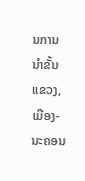ນການນໍາຂັ້ນແຂວງ, ເມືອງ-ນະຄອນ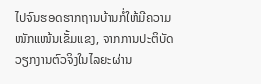ໄປຈົນຮອດຮາກຖານບ້ານກໍ່ໃຫ້ມີຄວາມໜັກແໜ້ນເຂັ້ມແຂງ, ຈາກການປະຕິບັດວຽກງານຕົວຈິງໃນໄລຍະຜ່ານ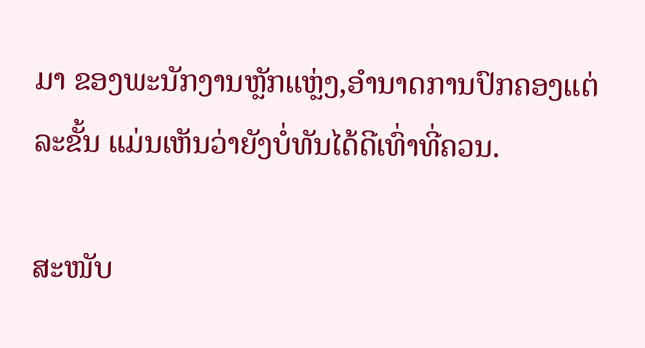ມາ ຂອງພະນັກງານຫຼັກແຫຼ່ງ,ອໍານາດການປົກຄອງແຕ່ລະຂັ້ນ ແມ່ນເຫັນວ່າຍັງບໍ່ທັນໄດ້ດີເທົ່າທີ່ຄວນ.

ສະໜັບ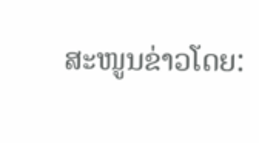ສະໜູນຂ່າວໂດຍ: